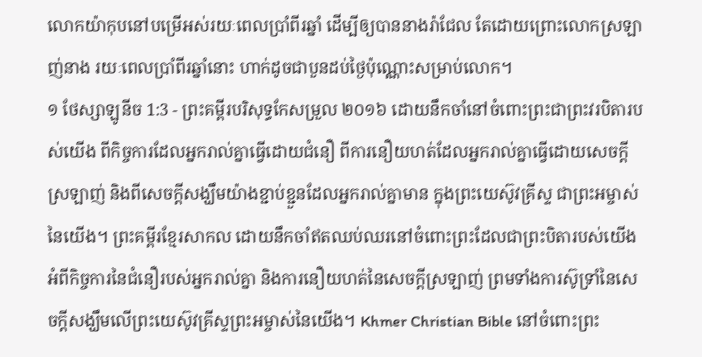លោកយ៉ាកុបនៅបម្រើអស់រយៈពេលប្រាំពីរឆ្នាំ ដើម្បីឲ្យបាននាងរ៉ាជែល តែដោយព្រោះលោកស្រឡាញ់នាង រយៈពេលប្រាំពីរឆ្នាំនោះ ហាក់ដូចជាបួនដប់ថ្ងៃប៉ុណ្ណោះសម្រាប់លោក។
១ ថែស្សាឡូនីច 1:3 - ព្រះគម្ពីរបរិសុទ្ធកែសម្រួល ២០១៦ ដោយនឹកចាំនៅចំពោះព្រះជាព្រះវរបិតារបស់យើង ពីកិច្ចការដែលអ្នករាល់គ្នាធ្វើដោយជំនឿ ពីការនឿយហត់ដែលអ្នករាល់គ្នាធ្វើដោយសេចក្ដីស្រឡាញ់ និងពីសេចក្ដីសង្ឃឹមយ៉ាងខ្ជាប់ខ្ជួនដែលអ្នករាល់គ្នាមាន ក្នុងព្រះយេស៊ូវគ្រីស្ទ ជាព្រះអម្ចាស់នៃយើង។ ព្រះគម្ពីរខ្មែរសាកល ដោយនឹកចាំឥតឈប់ឈរនៅចំពោះព្រះដែលជាព្រះបិតារបស់យើង អំពីកិច្ចការនៃជំនឿរបស់អ្នករាល់គ្នា និងការនឿយហត់នៃសេចក្ដីស្រឡាញ់ ព្រមទាំងការស៊ូទ្រាំនៃសេចក្ដីសង្ឃឹមលើព្រះយេស៊ូវគ្រីស្ទព្រះអម្ចាស់នៃយើង។ Khmer Christian Bible នៅចំពោះព្រះ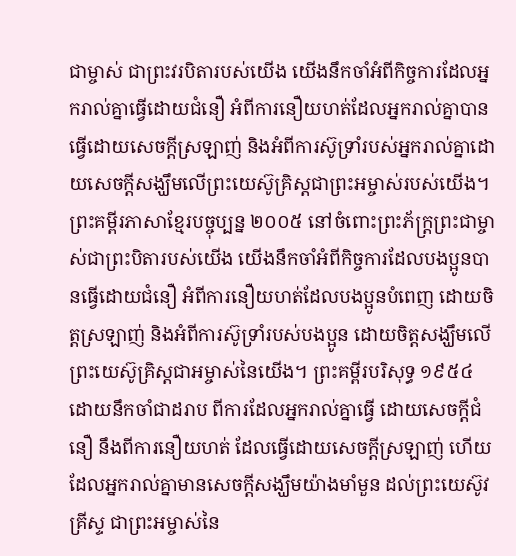ជាម្ចាស់ ជាព្រះវរបិតារបស់យើង យើងនឹកចាំអំពីកិច្ចការដែលអ្នករាល់គ្នាធ្វើដោយជំនឿ អំពីការនឿយហត់ដែលអ្នករាល់គ្នាបានធ្វើដោយសេចក្ដីស្រឡាញ់ និងអំពីការស៊ូទ្រាំរបស់អ្នករាល់គ្នាដោយសេចក្ដីសង្ឃឹមលើព្រះយេស៊ូគ្រិស្ដជាព្រះអម្ចាស់របស់យើង។ ព្រះគម្ពីរភាសាខ្មែរបច្ចុប្បន្ន ២០០៥ នៅចំពោះព្រះភ័ក្ត្រព្រះជាម្ចាស់ជាព្រះបិតារបស់យើង យើងនឹកចាំអំពីកិច្ចការដែលបងប្អូនបានធ្វើដោយជំនឿ អំពីការនឿយហត់ដែលបងប្អូនបំពេញ ដោយចិត្តស្រឡាញ់ និងអំពីការស៊ូទ្រាំរបស់បងប្អូន ដោយចិត្តសង្ឃឹមលើព្រះយេស៊ូគ្រិស្តជាអម្ចាស់នៃយើង។ ព្រះគម្ពីរបរិសុទ្ធ ១៩៥៤ ដោយនឹកចាំជាដរាប ពីការដែលអ្នករាល់គ្នាធ្វើ ដោយសេចក្ដីជំនឿ នឹងពីការនឿយហត់ ដែលធ្វើដោយសេចក្ដីស្រឡាញ់ ហើយដែលអ្នករាល់គ្នាមានសេចក្ដីសង្ឃឹមយ៉ាងមាំមួន ដល់ព្រះយេស៊ូវគ្រីស្ទ ជាព្រះអម្ចាស់នៃ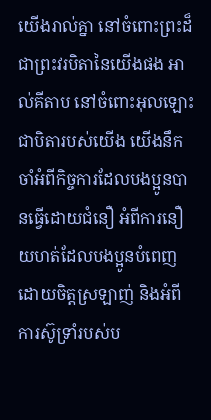យើងរាល់គ្នា នៅចំពោះព្រះដ៏ជាព្រះវរបិតានៃយើងផង អាល់គីតាប នៅចំពោះអុលឡោះជាបិតារបស់យើង យើងនឹកចាំអំពីកិច្ចការដែលបងប្អូនបានធ្វើដោយជំនឿ អំពីការនឿយហត់ដែលបងប្អូនបំពេញ ដោយចិត្ដស្រឡាញ់ និងអំពីការស៊ូទ្រាំរបស់ប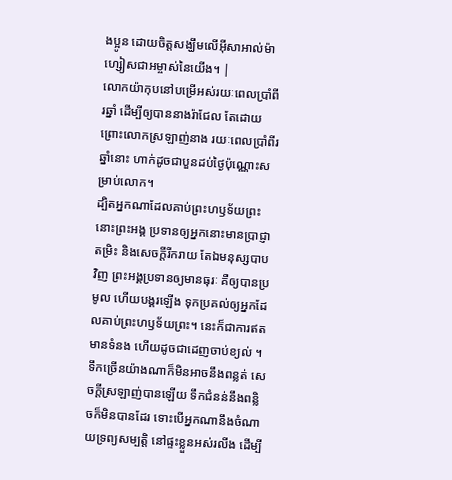ងប្អូន ដោយចិត្ដសង្ឃឹមលើអ៊ីសាអាល់ម៉ាហ្សៀសជាអម្ចាស់នៃយើង។ |
លោកយ៉ាកុបនៅបម្រើអស់រយៈពេលប្រាំពីរឆ្នាំ ដើម្បីឲ្យបាននាងរ៉ាជែល តែដោយព្រោះលោកស្រឡាញ់នាង រយៈពេលប្រាំពីរឆ្នាំនោះ ហាក់ដូចជាបួនដប់ថ្ងៃប៉ុណ្ណោះសម្រាប់លោក។
ដ្បិតអ្នកណាដែលគាប់ព្រះហឫទ័យព្រះ នោះព្រះអង្គ ប្រទានឲ្យអ្នកនោះមានប្រាជ្ញា តម្រិះ និងសេចក្ដីរីករាយ តែឯមនុស្សបាបវិញ ព្រះអង្គប្រទានឲ្យមានធុរៈ គឺឲ្យបានប្រមូល ហើយបង្គរឡើង ទុកប្រគល់ឲ្យអ្នកដែលគាប់ព្រះហឫទ័យព្រះ។ នេះក៏ជាការឥតមានទំនង ហើយដូចជាដេញចាប់ខ្យល់ ។
ទឹកច្រើនយ៉ាងណាក៏មិនអាចនឹងពន្លត់ សេចក្ដីស្រឡាញ់បានឡើយ ទឹកជំនន់នឹងពន្លិចក៏មិនបានដែរ ទោះបើអ្នកណានឹងចំណាយទ្រព្យសម្បត្តិ នៅផ្ទះខ្លួនអស់រលីង ដើម្បី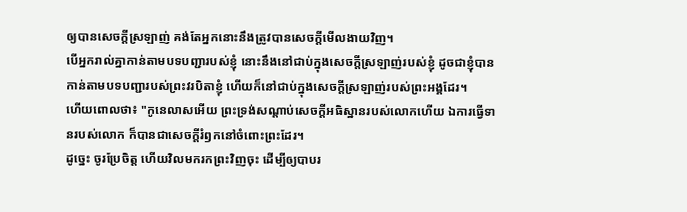ឲ្យបានសេចក្ដីស្រឡាញ់ គង់តែអ្នកនោះនឹងត្រូវបានសេចក្ដីមើលងាយវិញ។
បើអ្នករាល់គ្នាកាន់តាមបទបញ្ជារបស់ខ្ញុំ នោះនឹងនៅជាប់ក្នុងសេចក្តីស្រឡាញ់របស់ខ្ញុំ ដូចជាខ្ញុំបានកាន់តាមបទបញ្ជារបស់ព្រះវរបិតាខ្ញុំ ហើយក៏នៅជាប់ក្នុងសេចក្តីស្រឡាញ់របស់ព្រះអង្គដែរ។
ហើយពោលថា៖ "កូនេលាសអើយ ព្រះទ្រង់សណ្ដាប់សេចក្ដីអធិស្ឋានរបស់លោកហើយ ឯការធ្វើទានរបស់លោក ក៏បានជាសេចក្ដីរំឭកនៅចំពោះព្រះដែរ។
ដូច្នេះ ចូរប្រែចិត្ត ហើយវិលមករកព្រះវិញចុះ ដើម្បីឲ្យបាបរ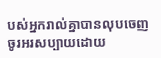បស់អ្នករាល់គ្នាបានលុបចេញ
ចូរអរសប្បាយដោយ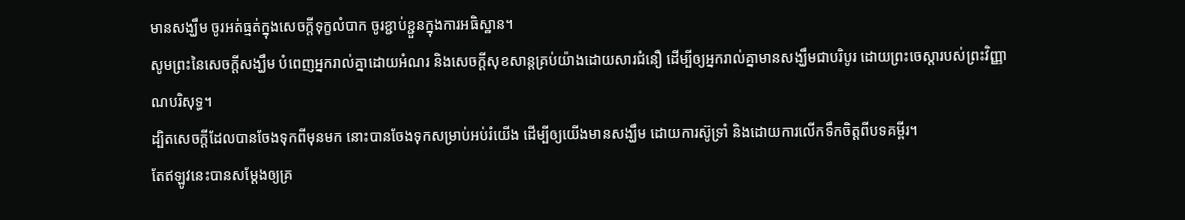មានសង្ឃឹម ចូរអត់ធ្មត់ក្នុងសេចក្តីទុក្ខលំបាក ចូរខ្ជាប់ខ្ជួនក្នុងការអធិស្ឋាន។
សូមព្រះនៃសេចក្តីសង្ឃឹម បំពេញអ្នករាល់គ្នាដោយអំណរ និងសេចក្តីសុខសាន្តគ្រប់យ៉ាងដោយសារជំនឿ ដើម្បីឲ្យអ្នករាល់គ្នាមានសង្ឃឹមជាបរិបូរ ដោយព្រះចេស្តារបស់ព្រះវិញ្ញាណបរិសុទ្ធ។
ដ្បិតសេចក្តីដែលបានចែងទុកពីមុនមក នោះបានចែងទុកសម្រាប់អប់រំយើង ដើម្បីឲ្យយើងមានសង្ឃឹម ដោយការស៊ូទ្រាំ និងដោយការលើកទឹកចិត្តពីបទគម្ពីរ។
តែឥឡូវនេះបានសម្ដែងឲ្យគ្រ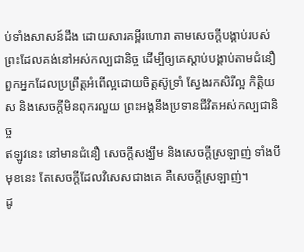ប់ទាំងសាសន៍ដឹង ដោយសារគម្ពីរហោរា តាមសេចក្ដីបង្គាប់របស់ព្រះដែលគង់នៅអស់កល្បជានិច្ច ដើម្បីឲ្យគេស្ដាប់បង្គាប់តាមជំនឿ
ពួកអ្នកដែលប្រព្រឹត្តអំពើល្អដោយចិត្តស៊ូទ្រាំ ស្វែងរកសិរីល្អ កិត្តិយស និងសេចក្តីមិនពុករលួយ ព្រះអង្គនឹងប្រទានជីវិតអស់កល្បជានិច្ច
ឥឡូវនេះ នៅមានជំនឿ សេចក្ដីសង្ឃឹម និងសេចក្តីស្រឡាញ់ ទាំងបីមុខនេះ តែសេចក្តីដែលវិសេសជាងគេ គឺសេចក្តីស្រឡាញ់។
ដូ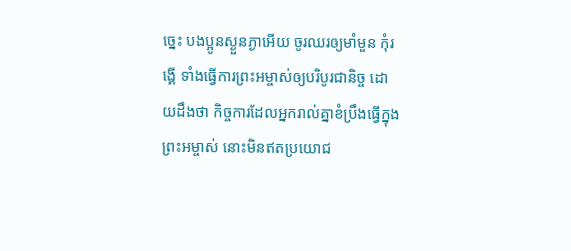ច្នេះ បងប្អូនស្ងួនភ្ងាអើយ ចូរឈរឲ្យមាំមួន កុំរង្គើ ទាំងធ្វើការព្រះអម្ចាស់ឲ្យបរិបូរជានិច្ច ដោយដឹងថា កិច្ចការដែលអ្នករាល់គ្នាខំប្រឹងធ្វើក្នុងព្រះអម្ចាស់ នោះមិនឥតប្រយោជ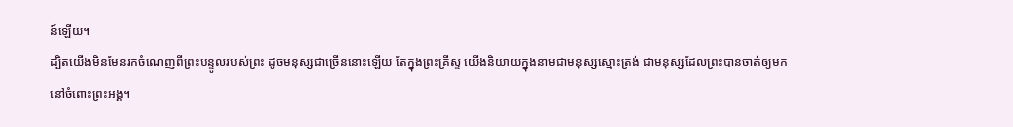ន៍ឡើយ។
ដ្បិតយើងមិនមែនរកចំណេញពីព្រះបន្ទូលរបស់ព្រះ ដូចមនុស្សជាច្រើននោះឡើយ តែក្នុងព្រះគ្រីស្ទ យើងនិយាយក្នុងនាមជាមនុស្សស្មោះត្រង់ ជាមនុស្សដែលព្រះបានចាត់ឲ្យមក នៅចំពោះព្រះអង្គ។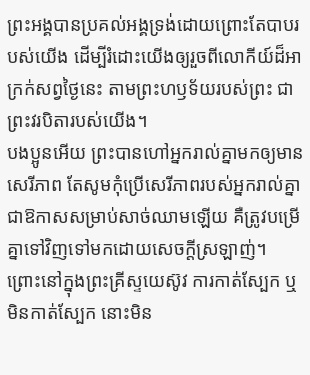ព្រះអង្គបានប្រគល់អង្គទ្រង់ដោយព្រោះតែបាបរបស់យើង ដើម្បីរំដោះយើងឲ្យរួចពីលោកីយ៍ដ៏អាក្រក់សព្វថ្ងៃនេះ តាមព្រះហឫទ័យរបស់ព្រះ ជាព្រះវរបិតារបស់យើង។
បងប្អូនអើយ ព្រះបានហៅអ្នករាល់គ្នាមកឲ្យមានសេរីភាព តែសូមកុំប្រើសេរីភាពរបស់អ្នករាល់គ្នាជាឱកាសសម្រាប់សាច់ឈាមឡើយ គឺត្រូវបម្រើគ្នាទៅវិញទៅមកដោយសេចក្ដីស្រឡាញ់។
ព្រោះនៅក្នុងព្រះគ្រីស្ទយេស៊ូវ ការកាត់ស្បែក ឬមិនកាត់ស្បែក នោះមិន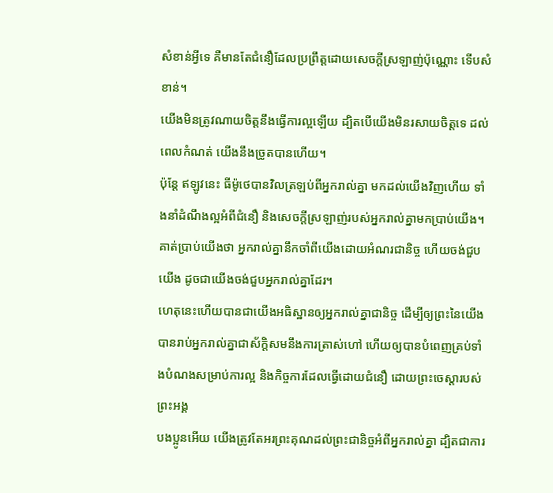សំខាន់អ្វីទេ គឺមានតែជំនឿដែលប្រព្រឹត្តដោយសេចក្ដីស្រឡាញ់ប៉ុណ្ណោះ ទើបសំខាន់។
យើងមិនត្រូវណាយចិត្តនឹងធ្វើការល្អឡើយ ដ្បិតបើយើងមិនរសាយចិត្តទេ ដល់ពេលកំណត់ យើងនឹងច្រូតបានហើយ។
ប៉ុន្ដែ ឥឡូវនេះ ធីម៉ូថេបានវិលត្រឡប់ពីអ្នករាល់គ្នា មកដល់យើងវិញហើយ ទាំងនាំដំណឹងល្អអំពីជំនឿ និងសេចក្ដីស្រឡាញ់របស់អ្នករាល់គ្នាមកប្រាប់យើង។ គាត់ប្រាប់យើងថា អ្នករាល់គ្នានឹកចាំពីយើងដោយអំណរជានិច្ច ហើយចង់ជួបយើង ដូចជាយើងចង់ជួបអ្នករាល់គ្នាដែរ។
ហេតុនេះហើយបានជាយើងអធិស្ឋានឲ្យអ្នករាល់គ្នាជានិច្ច ដើម្បីឲ្យព្រះនៃយើងបានរាប់អ្នករាល់គ្នាជាស័ក្ដិសមនឹងការត្រាស់ហៅ ហើយឲ្យបានបំពេញគ្រប់ទាំងបំណងសម្រាប់ការល្អ និងកិច្ចការដែលធ្វើដោយជំនឿ ដោយព្រះចេស្តារបស់ព្រះអង្គ
បងប្អូនអើយ យើងត្រូវតែអរព្រះគុណដល់ព្រះជានិច្ចអំពីអ្នករាល់គ្នា ដ្បិតជាការ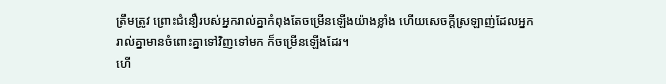ត្រឹមត្រូវ ព្រោះជំនឿរបស់អ្នករាល់គ្នាកំពុងតែចម្រើនឡើងយ៉ាងខ្លាំង ហើយសេចក្ដីស្រឡាញ់ដែលអ្នករាល់គ្នាមានចំពោះគ្នាទៅវិញទៅមក ក៏ចម្រើនឡើងដែរ។
ហើ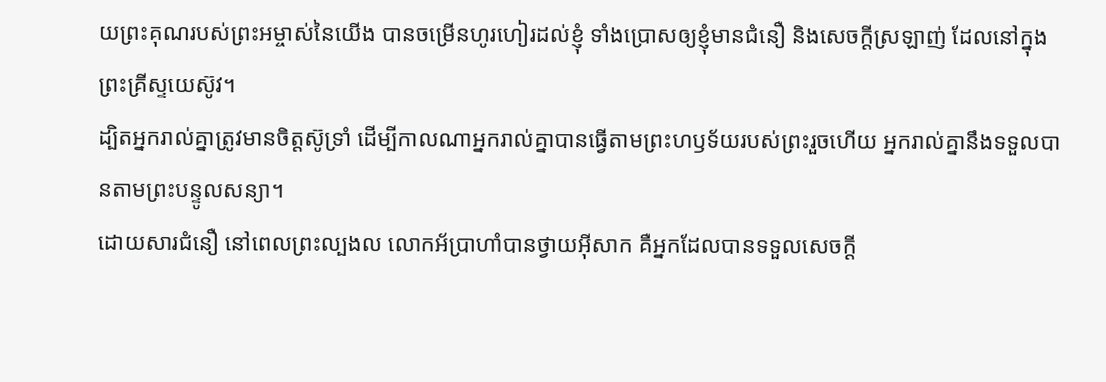យព្រះគុណរបស់ព្រះអម្ចាស់នៃយើង បានចម្រើនហូរហៀរដល់ខ្ញុំ ទាំងប្រោសឲ្យខ្ញុំមានជំនឿ និងសេចក្ដីស្រឡាញ់ ដែលនៅក្នុងព្រះគ្រីស្ទយេស៊ូវ។
ដ្បិតអ្នករាល់គ្នាត្រូវមានចិត្តស៊ូទ្រាំ ដើម្បីកាលណាអ្នករាល់គ្នាបានធ្វើតាមព្រះហឫទ័យរបស់ព្រះរួចហើយ អ្នករាល់គ្នានឹងទទួលបានតាមព្រះបន្ទូលសន្យា។
ដោយសារជំនឿ នៅពេលព្រះល្បងល លោកអ័ប្រាហាំបានថ្វាយអ៊ីសាក គឺអ្នកដែលបានទទួលសេចក្ដី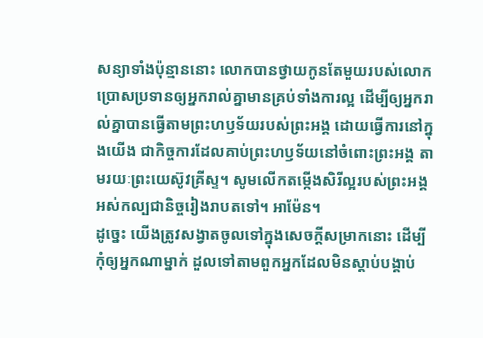សន្យាទាំងប៉ុន្មាននោះ លោកបានថ្វាយកូនតែមួយរបស់លោក
ប្រោសប្រទានឲ្យអ្នករាល់គ្នាមានគ្រប់ទាំងការល្អ ដើម្បីឲ្យអ្នករាល់គ្នាបានធ្វើតាមព្រះហឫទ័យរបស់ព្រះអង្គ ដោយធ្វើការនៅក្នុងយើង ជាកិច្ចការដែលគាប់ព្រះហឫទ័យនៅចំពោះព្រះអង្គ តាមរយៈព្រះយេស៊ូវគ្រីស្ទ។ សូមលើកតម្កើងសិរីល្អរបស់ព្រះអង្គ អស់កល្បជានិច្ចរៀងរាបតទៅ។ អាម៉ែន។
ដូច្នេះ យើងត្រូវសង្វាតចូលទៅក្នុងសេចក្ដីសម្រាកនោះ ដើម្បីកុំឲ្យអ្នកណាម្នាក់ ដួលទៅតាមពួកអ្នកដែលមិនស្ដាប់បង្គាប់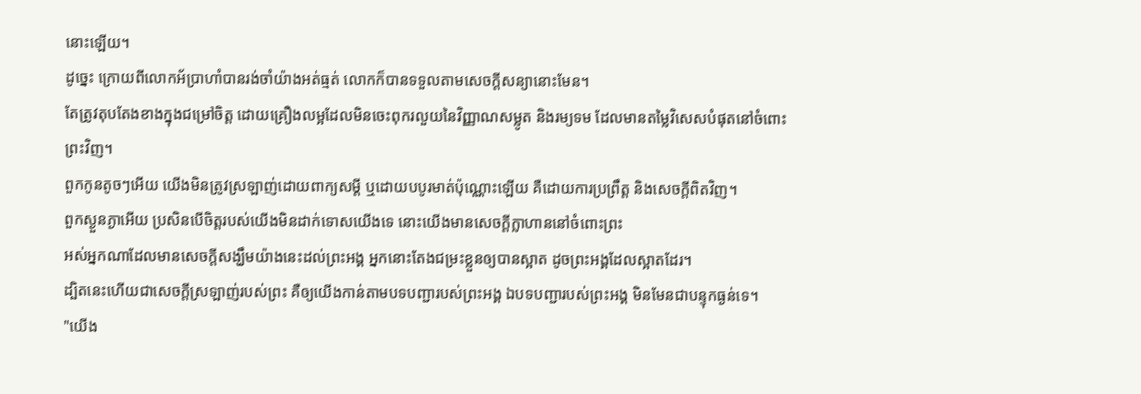នោះឡើយ។
ដូច្នេះ ក្រោយពីលោកអ័ប្រាហាំបានរង់ចាំយ៉ាងអត់ធ្មត់ លោកក៏បានទទួលតាមសេចក្ដីសន្យានោះមែន។
តែត្រូវតុបតែងខាងក្នុងជម្រៅចិត្ត ដោយគ្រឿងលម្អដែលមិនចេះពុករលួយនៃវិញ្ញាណសម្លូត និងរម្យទម ដែលមានតម្លៃវិសេសបំផុតនៅចំពោះព្រះវិញ។
ពួកកូនតូចៗអើយ យើងមិនត្រូវស្រឡាញ់ដោយពាក្យសម្ដី ឬដោយបបូរមាត់ប៉ុណ្ណោះឡើយ គឺដោយការប្រព្រឹត្ត និងសេចក្ដីពិតវិញ។
ពួកស្ងួនភ្ងាអើយ ប្រសិនបើចិត្តរបស់យើងមិនដាក់ទោសយើងទេ នោះយើងមានសេចក្ដីក្លាហាននៅចំពោះព្រះ
អស់អ្នកណាដែលមានសេចក្ដីសង្ឃឹមយ៉ាងនេះដល់ព្រះអង្គ អ្នកនោះតែងជម្រះខ្លួនឲ្យបានស្អាត ដូចព្រះអង្គដែលស្អាតដែរ។
ដ្បិតនេះហើយជាសេចក្ដីស្រឡាញ់របស់ព្រះ គឺឲ្យយើងកាន់តាមបទបញ្ជារបស់ព្រះអង្គ ឯបទបញ្ជារបស់ព្រះអង្គ មិនមែនជាបន្ទុកធ្ងន់ទេ។
"យើង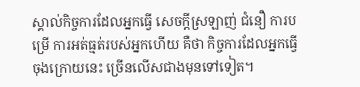ស្គាល់កិច្ចការដែលអ្នកធ្វើ សេចក្ដីស្រឡាញ់ ជំនឿ ការបម្រើ ការអត់ធ្មត់របស់អ្នកហើយ គឺថា កិច្ចការដែលអ្នកធ្វើចុងក្រោយនេះ ច្រើនលើសជាងមុនទៅទៀត។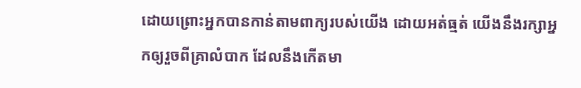ដោយព្រោះអ្នកបានកាន់តាមពាក្យរបស់យើង ដោយអត់ធ្មត់ យើងនឹងរក្សាអ្នកឲ្យរួចពីគ្រាលំបាក ដែលនឹងកើតមា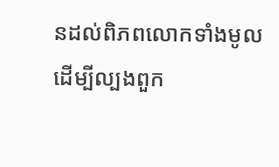នដល់ពិភពលោកទាំងមូល ដើម្បីល្បងពួក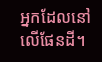អ្នកដែលនៅលើផែនដី។